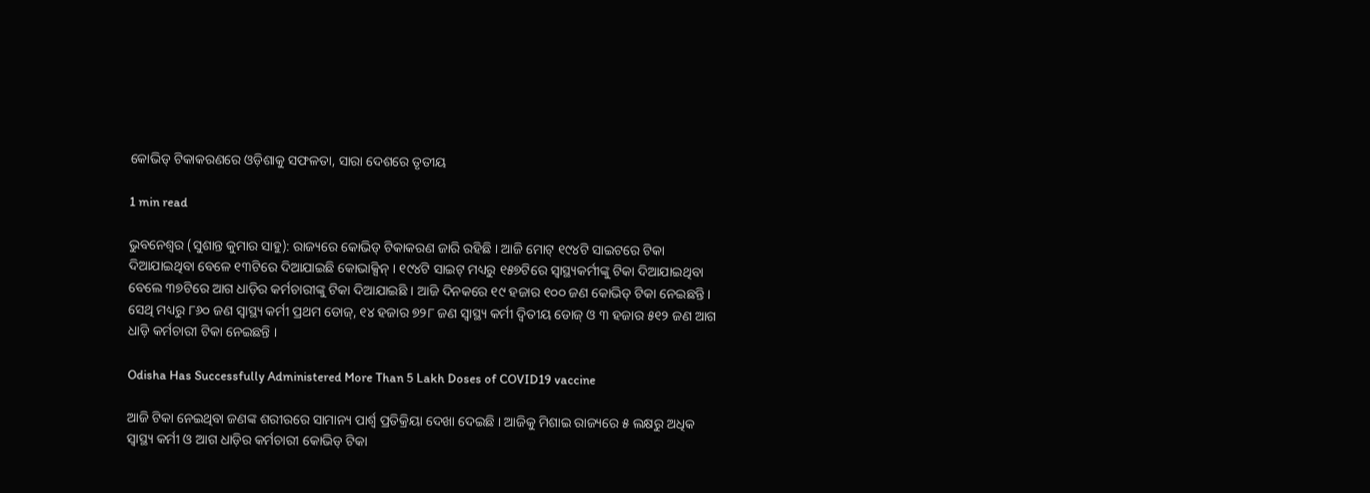କୋଭିଡ୍ ଟିକାକରଣରେ ଓଡ଼ିଶାକୁ ସଫଳତା, ସାରା ଦେଶରେ ତୃତୀୟ

1 min read

ଭୁବନେଶ୍ୱର (ସୁଶାନ୍ତ କୁମାର ସାହୁ): ରାଜ୍ୟରେ କୋଭିଡ୍ ଟିକାକରଣ ଜାରି ରହିଛି । ଆଜି ମୋଟ୍ ୧୯୪ଟି ସାଇଟରେ ଟିକା ଦିଆଯାଇଥିବା ବେଳେ ୧୩ଟିରେ ଦିଆଯାଇଛି କୋଭାକ୍ସିନ୍ । ୧୯୪ଟି ସାଇଟ୍ ମଧ୍ୟରୁ ୧୫୭ଟିରେ ସ୍ୱାସ୍ଥ୍ୟକର୍ମୀଙ୍କୁ ଟିକା ଦିଆଯାଇଥିବା ବେଲେ ୩୭ଟିରେ ଆଗ ଧାଡ଼ିର କର୍ମଚାରୀଙ୍କୁ ଟିକା ଦିଆଯାଇଛି । ଆଜି ଦିନକରେ ୧୯ ହଜାର ୧୦୦ ଜଣ କୋଭିଡ୍ ଟିକା ନେଇଛନ୍ତି । ସେଥି ମଧ୍ୟରୁ ୮୬୦ ଜଣ ସ୍ୱାସ୍ଥ୍ୟ କର୍ମୀ ପ୍ରଥମ ଡୋଜ୍, ୧୪ ହଜାର ୭୨୮ ଜଣ ସ୍ୱାସ୍ଥ୍ୟ କର୍ମୀ ଦ୍ୱିତୀୟ ଡୋଜ୍ ଓ ୩ ହଜାର ୫୧୨ ଜଣ ଆଗ ଧାଡ଼ି କର୍ମଚାରୀ ଟିକା ନେଇଛନ୍ତି ।

Odisha Has Successfully Administered More Than 5 Lakh Doses of COVID19 vaccine

ଆଜି ଟିକା ନେଇଥିବା ଜଣଙ୍କ ଶରୀରରେ ସାମାନ୍ୟ ପାର୍ଶ୍ୱ ପ୍ରତିକ୍ରିୟା ଦେଖା ଦେଇଛି । ଆଜିକୁ ମିଶାଇ ରାଜ୍ୟରେ ୫ ଲକ୍ଷରୁ ଅଧିକ ସ୍ୱାସ୍ଥ୍ୟ କର୍ମୀ ଓ ଆଗ ଧାଡ଼ିର କର୍ମଚାରୀ କୋଭିଡ୍ ଟିକା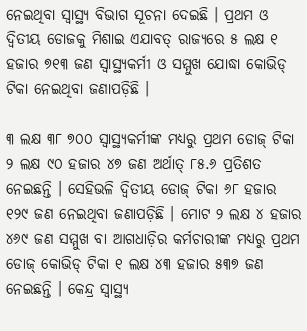ନେଇଥିବା ସ୍ୱାସ୍ଥ୍ୟ ବିଭାଗ ସୂଚନା ଦେଇଛି । ପ୍ରଥମ ଓ ଦ୍ୱିତୀୟ ଡୋଜକୁ ମିଶାଇ ଏଯାବତ୍ ରାଜ୍ୟରେ ୫ ଲକ୍ଷ ୧ ହଜାର ୭୧୩ ଜଣ ସ୍ୱାସ୍ଥ୍ୟକର୍ମୀ ଓ ସମ୍ମୁଖ ଯୋଦ୍ଧା କୋଭିଡ୍ ଟିକା ନେଇଥିବା ଜଣାପଡ଼ିଛି ।

୩ ଲକ୍ଷ ୩୮ ୭୦୦ ସ୍ୱାସ୍ଥ୍ୟକର୍ମୀଙ୍କ ମଧ୍ୟରୁ ପ୍ରଥମ ଡୋଜ୍ ଟିକା ୨ ଲକ୍ଷ ୯୦ ହଜାର ୪୭ ଜଣ ଅର୍ଥାତ୍ ୮୫.୬ ପ୍ରତିଶତ ନେଇଛନ୍ତି । ସେହିଭଳି ଦ୍ୱିତୀୟ ଡୋଜ୍ ଟିକା ୬୮ ହଜାର ୧୨୯ ଜଣ ନେଇଥିବା ଜଣାପଡ଼ିଛି । ମୋଟ ୨ ଲକ୍ଷ ୪ ହଜାର ୪୬୯ ଜଣ ସମ୍ମୁଖ ବା ଆଗଧାଡ଼ିର କର୍ମଚାରୀଙ୍କ ମଧ୍ୟରୁ ପ୍ରଥମ ଡୋଜ୍ କୋଭିଡ୍ ଟିକା ୧ ଲକ୍ଷ ୪୩ ହଜାର ୫୩୭ ଜଣ ନେଇଛନ୍ତି । କେନ୍ଦ୍ର ସ୍ୱାସ୍ଥ୍ୟ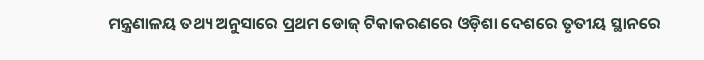ମନ୍ତ୍ରଣାଳୟ ତଥ୍ୟ ଅନୁସାରେ ପ୍ରଥମ ଡୋଜ୍ ଟିକାକରଣରେ ଓଡ଼ିଶା ଦେଶରେ ତୃତୀୟ ସ୍ଥାନରେ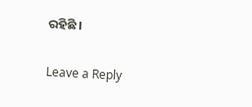ରହିଛି ।

Leave a Reply